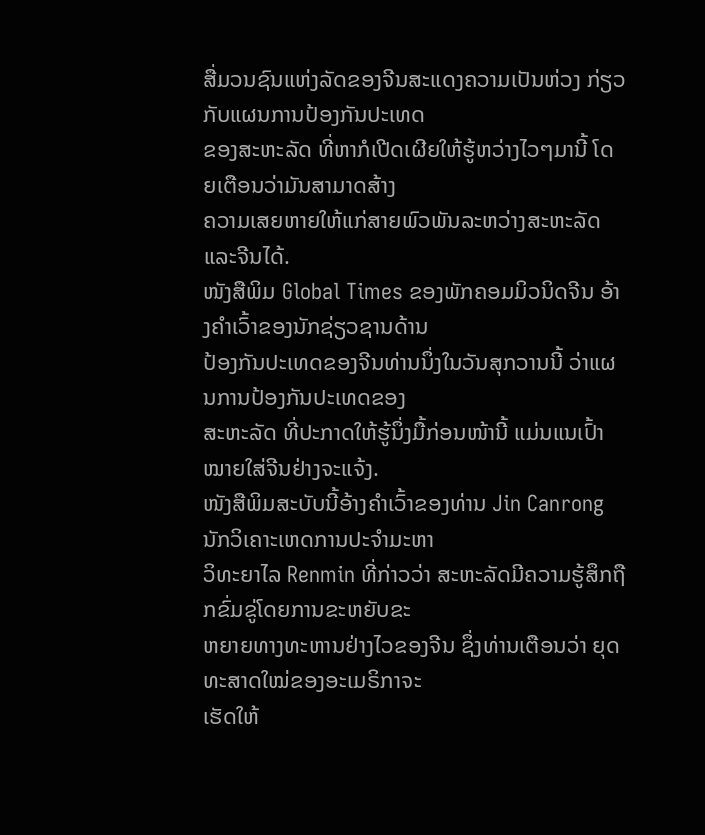ສື່ມວນຊົນແຫ່ງລັດຂອງຈີນສະແດງຄວາມເປັນຫ່ວງ ກ່ຽວກັບແຜນການປ້ອງກັນປະເທດ
ຂອງສະຫະລັດ ທີ່ຫາກໍເປີດເຜີຍໃຫ້ຮູ້ຫວ່າງໄວໆມານີ້ ໂດຍເຕືອນວ່າມັນສາມາດສ້າງ
ຄວາມເສຍຫາຍໃຫ້ແກ່ສາຍພົວພັນລະຫວ່າງສະຫະລັດແລະຈີນໄດ້.
ໜັງສືພິມ Global Times ຂອງພັກຄອມມິວນິດຈີນ ອ້າງຄໍາເວົ້າຂອງນັກຊ່ຽວຊານດ້ານ
ປ້ອງກັນປະເທດຂອງຈີນທ່ານນຶ່ງໃນວັນສຸກວານນີ້ ວ່າແຜນການປ້ອງກັນປະເທດຂອງ
ສະຫະລັດ ທີ່ປະກາດໃຫ້ຮູ້ນຶ່ງມື້ກ່ອນໜ້ານີ້ ແມ່ນແນເປົ້າໝາຍໃສ່ຈີນຢ່າງຈະແຈ້ງ.
ໜັງສືພິມສະບັບນີ້ອ້າງຄໍາເວົ້າຂອງທ່ານ Jin Canrong ນັກວິເຄາະເຫດການປະຈໍາມະຫາ
ວິທະຍາໄລ Renmin ທີ່ກ່າວວ່າ ສະຫະລັດມີຄວາມຮູ້ສຶກຖືກຂົ່ມຂູ່ໂດຍການຂະຫຍັບຂະ
ຫຍາຍທາງທະຫານຢ່າງໄວຂອງຈີນ ຊຶ່ງທ່ານເຕືອນວ່າ ຍຸດທະສາດໃໝ່ຂອງອະເມຣິກາຈະ
ເຮັດໃຫ້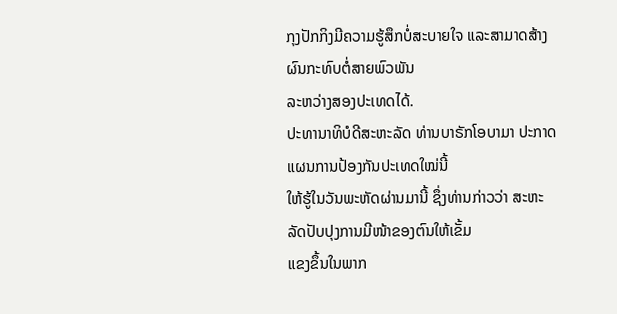ກຸງປັກກິງມີຄວາມຮູ້ສຶກບໍ່ສະບາຍໃຈ ແລະສາມາດສ້າງຜົນກະທົບຕໍ່ສາຍພົວພັນ
ລະຫວ່າງສອງປະເທດໄດ້.
ປະທານາທິບໍດີສະຫະລັດ ທ່ານບາຣັກໂອບາມາ ປະກາດແຜນການປ້ອງກັນປະເທດໃໝ່ນີ້
ໃຫ້ຮູ້ໃນວັນພະຫັດຜ່ານມານີ້ ຊຶ່ງທ່ານກ່າວວ່າ ສະຫະລັດປັບປຸງການມີໜ້າຂອງຕົນໃຫ້ເຂັ້ມ
ແຂງຂຶ້ນໃນພາກ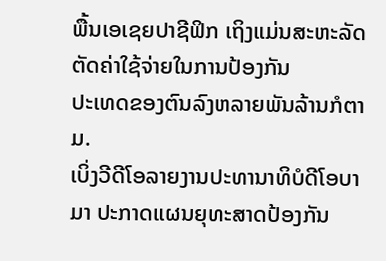ພື້ນເອເຊຍປາຊີຟິກ ເຖິງແມ່ນສະຫະລັດຕັດຄ່າໃຊ້ຈ່າຍໃນການປ້ອງກັນ
ປະເທດຂອງຕົນລົງຫລາຍພັນລ້ານກໍຕາມ.
ເບິ່ງວີດີໂອລາຍງານປະທານາທິບໍດີໂອບາມາ ປະກາດແຜນຍຸທະສາດປ້ອງກັນ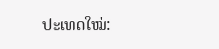ປະເທດໃໝ່: